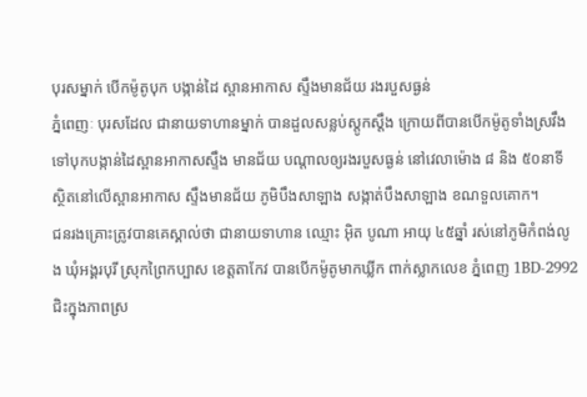បុរសម្នាក់ បើកម៉ូតូបុក បង្កាន់ដៃ ស្ពានអាកាស ស្ទឹងមានជ័យ រងរបួសធ្ងន់
ភ្នំពេញៈ បុរសដែល ជានាយទាហានម្នាក់ បានដួលសន្លប់ស្តូកស្តឹង ក្រោយពីបានបើកម៉ូតូទាំងស្រវឹង ទៅបុកបង្កាន់ដៃស្ពានអាកាសស្ទឹង មានជ័យ បណ្តាលឲ្យរងរបួសធ្ងន់ នៅវេលាម៉ោង ៨ និង ៥០នាទី ស្ថិតនៅលើស្ពានអាកាស ស្ទឹងមានជ័យ ភូមិបឹងសាឡាង សង្កាត់បឹងសាឡាង ខណទួលគោក។
ជនរងគ្រោះត្រូវបានគេស្គាល់ថា ជានាយទាហាន ឈ្មោះ អ៊ិត បូណា អាយុ ៤៥ឆ្នាំ រស់នៅភូមិកំពង់លូង ឃុំអង្គរបុរី ស្រុកព្រៃកប្បាស ខេត្តតាកែវ បានបើកម៉ូតូមាកឃ្លីក ពាក់ស្លាកលេខ ភ្នំពេញ 1BD-2992 ជិះក្នុងភាពស្រ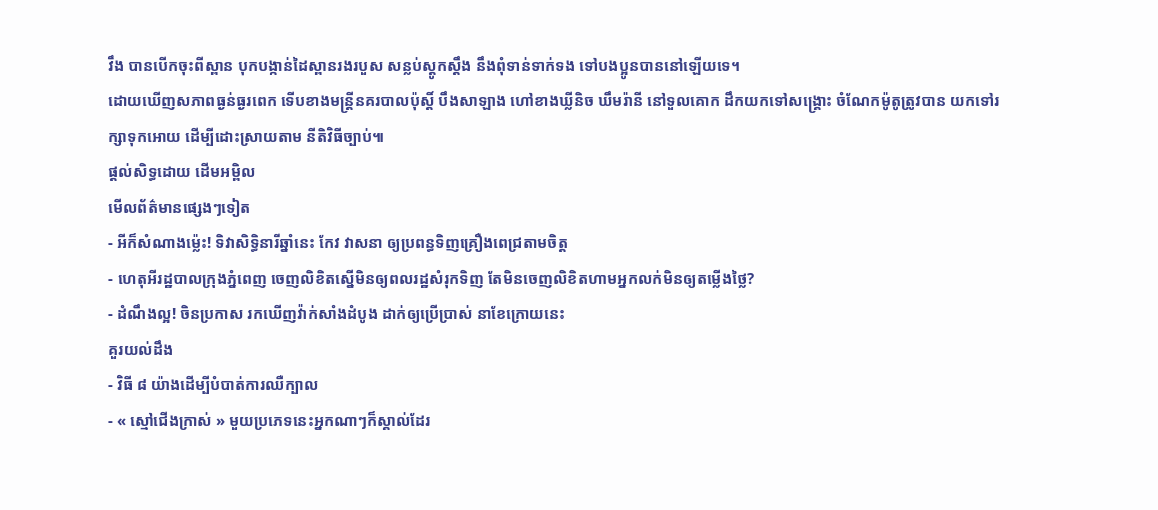វឹង បានបើកចុះពីស្ពាន បុកបង្កាន់ដៃស្ពានរងរបួស សន្លប់ស្តូកស្តឹង នឹងពុំទាន់ទាក់ទង ទៅបងប្អូនបាននៅឡើយទេ។
ដោយឃើញសភាពធ្ងន់ធ្ងរពេក ទើបខាងមន្ត្រីនគរបាលប៉ុស្តិ៍ បឹងសាឡាង ហៅខាងឃ្លីនិច ឃឹមរ៉ានី នៅទួលគោក ដឹកយកទៅសង្គ្រោះ ចំណែកម៉ូតូត្រូវបាន យកទៅរក្សាទុកអោយ ដើម្បីដោះស្រាយតាម នីតិវិធីច្បាប់៕
ផ្តល់សិទ្ធដោយ ដើមអម្ពិល
មើលព័ត៌មានផ្សេងៗទៀត
- អីក៏សំណាងម្ល៉េះ! ទិវាសិទ្ធិនារីឆ្នាំនេះ កែវ វាសនា ឲ្យប្រពន្ធទិញគ្រឿងពេជ្រតាមចិត្ត
- ហេតុអីរដ្ឋបាលក្រុងភ្នំពេញ ចេញលិខិតស្នើមិនឲ្យពលរដ្ឋសំរុកទិញ តែមិនចេញលិខិតហាមអ្នកលក់មិនឲ្យតម្លើងថ្លៃ?
- ដំណឹងល្អ! ចិនប្រកាស រកឃើញវ៉ាក់សាំងដំបូង ដាក់ឲ្យប្រើប្រាស់ នាខែក្រោយនេះ
គួរយល់ដឹង
- វិធី ៨ យ៉ាងដើម្បីបំបាត់ការឈឺក្បាល
- « ស្មៅជើងក្រាស់ » មួយប្រភេទនេះអ្នកណាៗក៏ស្គាល់ដែរ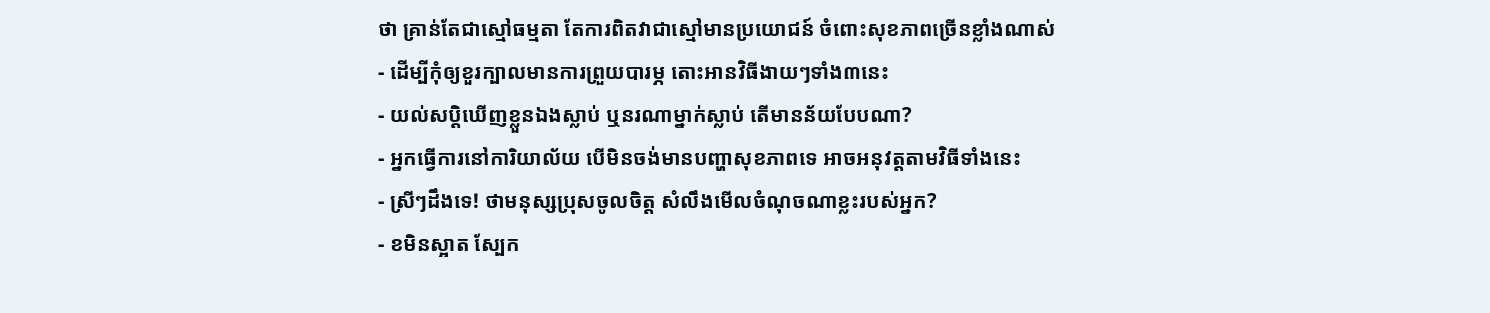ថា គ្រាន់តែជាស្មៅធម្មតា តែការពិតវាជាស្មៅមានប្រយោជន៍ ចំពោះសុខភាពច្រើនខ្លាំងណាស់
- ដើម្បីកុំឲ្យខួរក្បាលមានការព្រួយបារម្ភ តោះអានវិធីងាយៗទាំង៣នេះ
- យល់សប្តិឃើញខ្លួនឯងស្លាប់ ឬនរណាម្នាក់ស្លាប់ តើមានន័យបែបណា?
- អ្នកធ្វើការនៅការិយាល័យ បើមិនចង់មានបញ្ហាសុខភាពទេ អាចអនុវត្តតាមវិធីទាំងនេះ
- ស្រីៗដឹងទេ! ថាមនុស្សប្រុសចូលចិត្ត សំលឹងមើលចំណុចណាខ្លះរបស់អ្នក?
- ខមិនស្អាត ស្បែក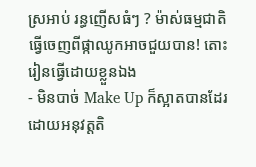ស្រអាប់ រន្ធញើសធំៗ ? ម៉ាស់ធម្មជាតិធ្វើចេញពីផ្កាឈូកអាចជួយបាន! តោះរៀនធ្វើដោយខ្លួនឯង
- មិនបាច់ Make Up ក៏ស្អាតបានដែរ ដោយអនុវត្តតិ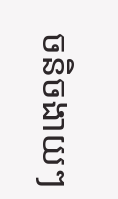ចនិចងាយៗ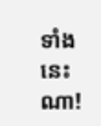ទាំងនេះណា!